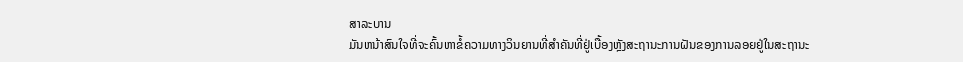ສາລະບານ
ມັນຫນ້າສົນໃຈທີ່ຈະຄົ້ນຫາຂໍ້ຄວາມທາງວິນຍານທີ່ສໍາຄັນທີ່ຢູ່ເບື້ອງຫຼັງສະຖານະການຝັນຂອງການລອຍຢູ່ໃນສະຖານະ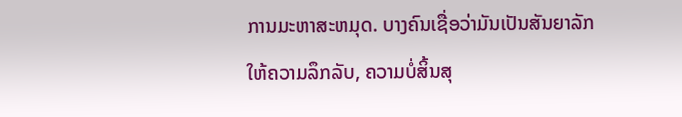ການມະຫາສະຫມຸດ. ບາງຄົນເຊື່ອວ່າມັນເປັນສັນຍາລັກໃຫ້ຄວາມລຶກລັບ, ຄວາມບໍ່ສິ້ນສຸ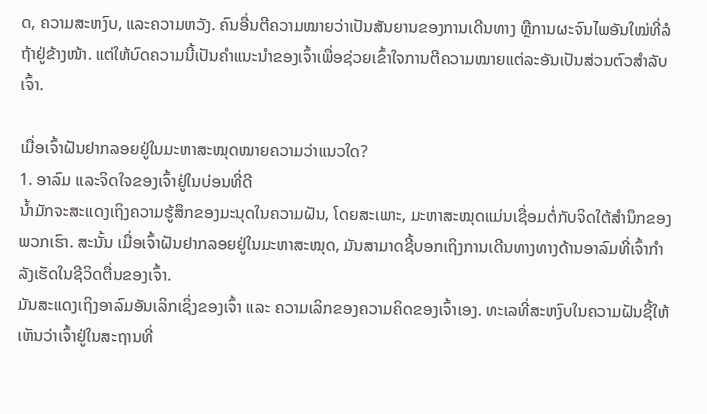ດ, ຄວາມສະຫງົບ, ແລະຄວາມຫວັງ. ຄົນອື່ນຕີຄວາມໝາຍວ່າເປັນສັນຍານຂອງການເດີນທາງ ຫຼືການຜະຈົນໄພອັນໃໝ່ທີ່ລໍຖ້າຢູ່ຂ້າງໜ້າ. ແຕ່ໃຫ້ບົດຄວາມນີ້ເປັນຄຳແນະນຳຂອງເຈົ້າເພື່ອຊ່ວຍເຂົ້າໃຈການຕີຄວາມໝາຍແຕ່ລະອັນເປັນສ່ວນຕົວສຳລັບເຈົ້າ.

ເມື່ອເຈົ້າຝັນຢາກລອຍຢູ່ໃນມະຫາສະໝຸດໝາຍຄວາມວ່າແນວໃດ?
1. ອາລົມ ແລະຈິດໃຈຂອງເຈົ້າຢູ່ໃນບ່ອນທີ່ດີ
ນໍ້າມັກຈະສະແດງເຖິງຄວາມຮູ້ສຶກຂອງມະນຸດໃນຄວາມຝັນ, ໂດຍສະເພາະ, ມະຫາສະໝຸດແມ່ນເຊື່ອມຕໍ່ກັບຈິດໃຕ້ສຳນຶກຂອງພວກເຮົາ. ສະນັ້ນ ເມື່ອເຈົ້າຝັນຢາກລອຍຢູ່ໃນມະຫາສະໝຸດ, ມັນສາມາດຊີ້ບອກເຖິງການເດີນທາງທາງດ້ານອາລົມທີ່ເຈົ້າກຳລັງເຮັດໃນຊີວິດຕື່ນຂອງເຈົ້າ.
ມັນສະແດງເຖິງອາລົມອັນເລິກເຊິ່ງຂອງເຈົ້າ ແລະ ຄວາມເລິກຂອງຄວາມຄິດຂອງເຈົ້າເອງ. ທະເລທີ່ສະຫງົບໃນຄວາມຝັນຊີ້ໃຫ້ເຫັນວ່າເຈົ້າຢູ່ໃນສະຖານທີ່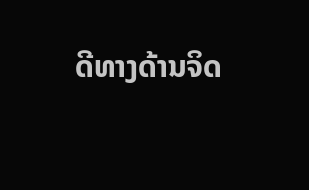ດີທາງດ້ານຈິດ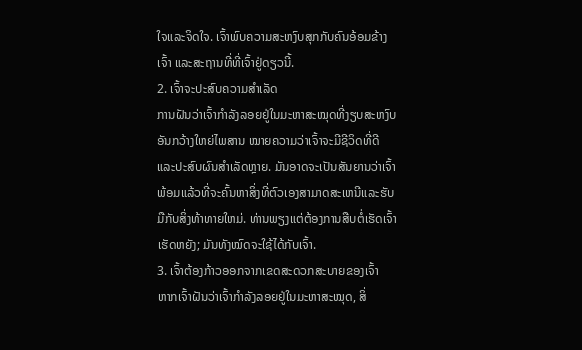ໃຈແລະຈິດໃຈ. ເຈົ້າພົບຄວາມສະຫງົບສຸກກັບຄົນອ້ອມຂ້າງເຈົ້າ ແລະສະຖານທີ່ທີ່ເຈົ້າຢູ່ດຽວນີ້.
2. ເຈົ້າຈະປະສົບຄວາມສຳເລັດ
ການຝັນວ່າເຈົ້າກຳລັງລອຍຢູ່ໃນມະຫາສະໝຸດທີ່ງຽບສະຫງົບອັນກວ້າງໃຫຍ່ໄພສານ ໝາຍຄວາມວ່າເຈົ້າຈະມີຊີວິດທີ່ດີ ແລະປະສົບຜົນສຳເລັດຫຼາຍ. ມັນອາດຈະເປັນສັນຍານວ່າເຈົ້າພ້ອມແລ້ວທີ່ຈະຄົ້ນຫາສິ່ງທີ່ຕົວເອງສາມາດສະເຫນີແລະຮັບມືກັບສິ່ງທ້າທາຍໃຫມ່. ທ່ານພຽງແຕ່ຕ້ອງການສືບຕໍ່ເຮັດເຈົ້າເຮັດຫຍັງ; ມັນທັງໝົດຈະໃຊ້ໄດ້ກັບເຈົ້າ.
3. ເຈົ້າຕ້ອງກ້າວອອກຈາກເຂດສະດວກສະບາຍຂອງເຈົ້າ
ຫາກເຈົ້າຝັນວ່າເຈົ້າກຳລັງລອຍຢູ່ໃນມະຫາສະໝຸດ, ສິ່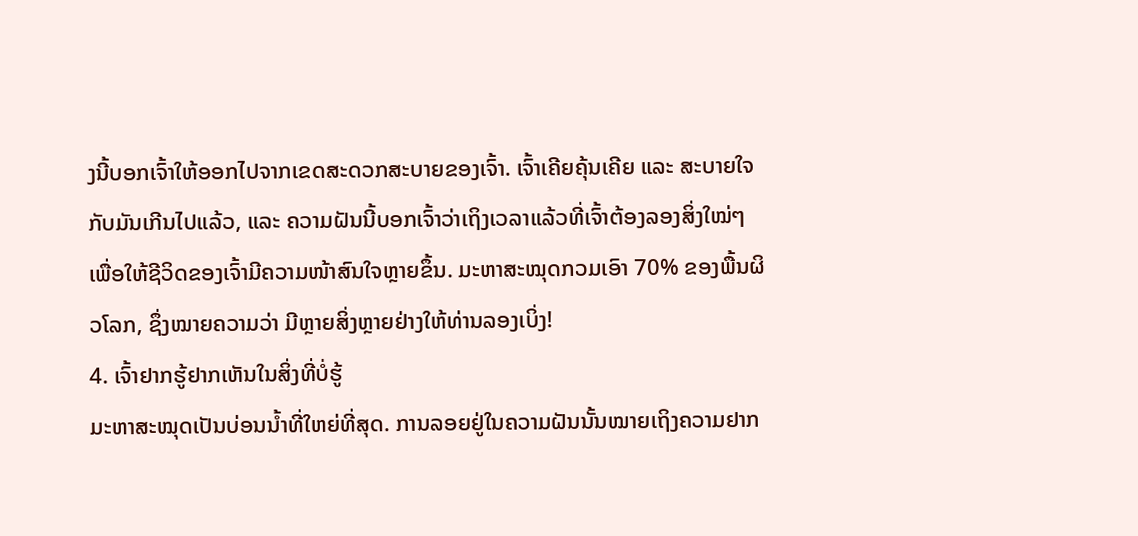ງນີ້ບອກເຈົ້າໃຫ້ອອກໄປຈາກເຂດສະດວກສະບາຍຂອງເຈົ້າ. ເຈົ້າເຄີຍຄຸ້ນເຄີຍ ແລະ ສະບາຍໃຈກັບມັນເກີນໄປແລ້ວ, ແລະ ຄວາມຝັນນີ້ບອກເຈົ້າວ່າເຖິງເວລາແລ້ວທີ່ເຈົ້າຕ້ອງລອງສິ່ງໃໝ່ໆ ເພື່ອໃຫ້ຊີວິດຂອງເຈົ້າມີຄວາມໜ້າສົນໃຈຫຼາຍຂຶ້ນ. ມະຫາສະໝຸດກວມເອົາ 70% ຂອງພື້ນຜິວໂລກ, ຊຶ່ງໝາຍຄວາມວ່າ ມີຫຼາຍສິ່ງຫຼາຍຢ່າງໃຫ້ທ່ານລອງເບິ່ງ!
4. ເຈົ້າຢາກຮູ້ຢາກເຫັນໃນສິ່ງທີ່ບໍ່ຮູ້
ມະຫາສະໝຸດເປັນບ່ອນນ້ຳທີ່ໃຫຍ່ທີ່ສຸດ. ການລອຍຢູ່ໃນຄວາມຝັນນັ້ນໝາຍເຖິງຄວາມຢາກ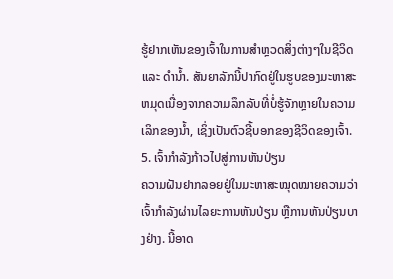ຮູ້ຢາກເຫັນຂອງເຈົ້າໃນການສຳຫຼວດສິ່ງຕ່າງໆໃນຊີວິດ ແລະ ດຳນ້ຳ. ສັນຍາລັກນີ້ປາກົດຢູ່ໃນຮູບຂອງມະຫາສະຫມຸດເນື່ອງຈາກຄວາມລຶກລັບທີ່ບໍ່ຮູ້ຈັກຫຼາຍໃນຄວາມເລິກຂອງນ້ຳ, ເຊິ່ງເປັນຕົວຊີ້ບອກຂອງຊີວິດຂອງເຈົ້າ.
5. ເຈົ້າກໍາລັງກ້າວໄປສູ່ການຫັນປ່ຽນ
ຄວາມຝັນຢາກລອຍຢູ່ໃນມະຫາສະໝຸດໝາຍຄວາມວ່າເຈົ້າກຳລັງຜ່ານໄລຍະການຫັນປ່ຽນ ຫຼືການຫັນປ່ຽນບາງຢ່າງ. ນີ້ອາດ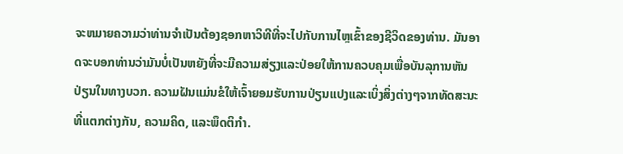ຈະຫມາຍຄວາມວ່າທ່ານຈໍາເປັນຕ້ອງຊອກຫາວິທີທີ່ຈະໄປກັບການໄຫຼເຂົ້າຂອງຊີວິດຂອງທ່ານ. ມັນອາດຈະບອກທ່ານວ່າມັນບໍ່ເປັນຫຍັງທີ່ຈະມີຄວາມສ່ຽງແລະປ່ອຍໃຫ້ການຄວບຄຸມເພື່ອບັນລຸການຫັນປ່ຽນໃນທາງບວກ. ຄວາມຝັນແມ່ນຂໍໃຫ້ເຈົ້າຍອມຮັບການປ່ຽນແປງແລະເບິ່ງສິ່ງຕ່າງໆຈາກທັດສະນະທີ່ແຕກຕ່າງກັນ, ຄວາມຄິດ, ແລະພຶດຕິກໍາ.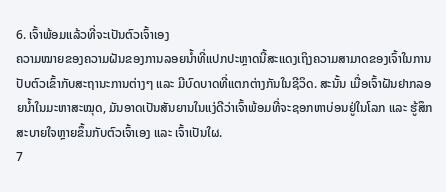6. ເຈົ້າພ້ອມແລ້ວທີ່ຈະເປັນຕົວເຈົ້າເອງ
ຄວາມໝາຍຂອງຄວາມຝັນຂອງການລອຍນໍ້າທີ່ແປກປະຫຼາດນີ້ສະແດງເຖິງຄວາມສາມາດຂອງເຈົ້າໃນການປັບຕົວເຂົ້າກັບສະຖານະການຕ່າງໆ ແລະ ມີບົດບາດທີ່ແຕກຕ່າງກັນໃນຊີວິດ. ສະນັ້ນ ເມື່ອເຈົ້າຝັນຢາກລອຍນໍ້າໃນມະຫາສະໝຸດ, ມັນອາດເປັນສັນຍານໃນແງ່ດີວ່າເຈົ້າພ້ອມທີ່ຈະຊອກຫາບ່ອນຢູ່ໃນໂລກ ແລະ ຮູ້ສຶກສະບາຍໃຈຫຼາຍຂຶ້ນກັບຕົວເຈົ້າເອງ ແລະ ເຈົ້າເປັນໃຜ.
7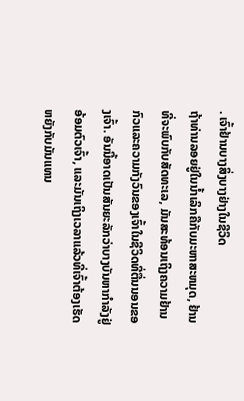. ເຈົ້າຢ້ານບາງສິ່ງບາງຢ່າງໃນຊີວິດ
ຖ້າທ່ານລອຍຢູ່ໃນນ້ຳເລິກຄືກັບມະຫາສະຫມຸດ, ຢ້ານທີ່ຈະພົບກັບສັດທະເລ, ມັນສະທ້ອນເຖິງຄວາມຢ້ານກົວແລະຄວາມກັງວົນຂອງເຈົ້າໃນຊີວິດທີ່ຕື່ນນອນຂອງເຈົ້າ. ອັນນີ້ອາດເປັນສັນຍະລັກວ່າບາງບັນຫາກຳລັງຢູ່ອ້ອມຕົວເຈົ້າ, ແລະມັນເຖິງເວລາແລ້ວທີ່ເຈົ້າຕ້ອງເຮັດຫຍັງກັບມັນແທນ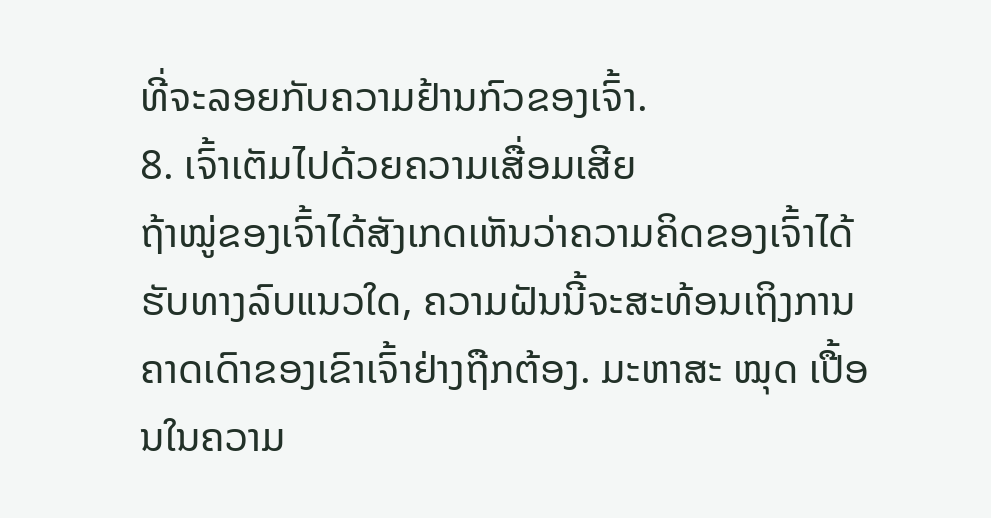ທີ່ຈະລອຍກັບຄວາມຢ້ານກົວຂອງເຈົ້າ.
8. ເຈົ້າເຕັມໄປດ້ວຍຄວາມເສື່ອມເສີຍ
ຖ້າໝູ່ຂອງເຈົ້າໄດ້ສັງເກດເຫັນວ່າຄວາມຄິດຂອງເຈົ້າໄດ້ຮັບທາງລົບແນວໃດ, ຄວາມຝັນນີ້ຈະສະທ້ອນເຖິງການຄາດເດົາຂອງເຂົາເຈົ້າຢ່າງຖືກຕ້ອງ. ມະຫາສະ ໝຸດ ເປື້ອນໃນຄວາມ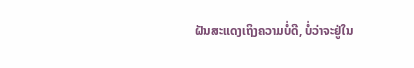ຝັນສະແດງເຖິງຄວາມບໍ່ດີ, ບໍ່ວ່າຈະຢູ່ໃນ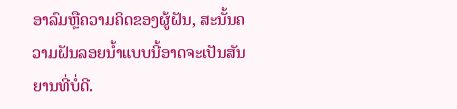ອາລົມຫຼືຄວາມຄິດຂອງຜູ້ຝັນ, ສະນັ້ນຄວາມຝັນລອຍນ້ຳແບບນີ້ອາດຈະເປັນສັນຍານທີ່ບໍ່ດີ.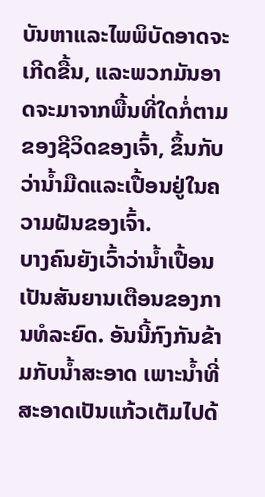ບັນຫາແລະໄພພິບັດອາດຈະເກີດຂື້ນ, ແລະພວກມັນອາດຈະມາຈາກພື້ນທີ່ໃດກໍ່ຕາມຂອງຊີວິດຂອງເຈົ້າ, ຂຶ້ນກັບວ່ານ້ຳມືດແລະເປື້ອນຢູ່ໃນຄວາມຝັນຂອງເຈົ້າ.
ບາງຄົນຍັງເວົ້າວ່ານ້ຳເປື້ອນເປັນສັນຍານເຕືອນຂອງການທໍລະຍົດ. ອັນນີ້ກົງກັນຂ້າມກັບນໍ້າສະອາດ ເພາະນໍ້າທີ່ສະອາດເປັນແກ້ວເຕັມໄປດ້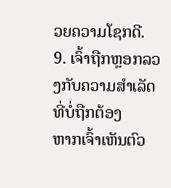ວຍຄວາມໂຊກດີ.
9. ເຈົ້າຖືກຫຼອກລວງກັບຄວາມສໍາເລັດທີ່ບໍ່ຖືກຕ້ອງ
ຫາກເຈົ້າເຫັນຕົວ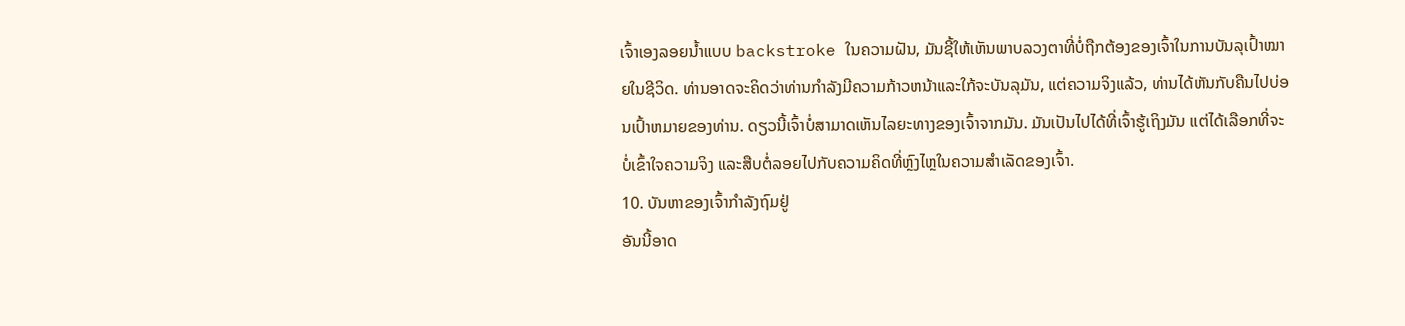ເຈົ້າເອງລອຍນໍ້າແບບ backstroke ໃນຄວາມຝັນ, ມັນຊີ້ໃຫ້ເຫັນພາບລວງຕາທີ່ບໍ່ຖືກຕ້ອງຂອງເຈົ້າໃນການບັນລຸເປົ້າໝາຍໃນຊີວິດ. ທ່ານອາດຈະຄິດວ່າທ່ານກໍາລັງມີຄວາມກ້າວຫນ້າແລະໃກ້ຈະບັນລຸມັນ, ແຕ່ຄວາມຈິງແລ້ວ, ທ່ານໄດ້ຫັນກັບຄືນໄປບ່ອນເປົ້າຫມາຍຂອງທ່ານ. ດຽວນີ້ເຈົ້າບໍ່ສາມາດເຫັນໄລຍະທາງຂອງເຈົ້າຈາກມັນ. ມັນເປັນໄປໄດ້ທີ່ເຈົ້າຮູ້ເຖິງມັນ ແຕ່ໄດ້ເລືອກທີ່ຈະບໍ່ເຂົ້າໃຈຄວາມຈິງ ແລະສືບຕໍ່ລອຍໄປກັບຄວາມຄິດທີ່ຫຼົງໄຫຼໃນຄວາມສໍາເລັດຂອງເຈົ້າ.
10. ບັນຫາຂອງເຈົ້າກຳລັງຖົມຢູ່
ອັນນີ້ອາດ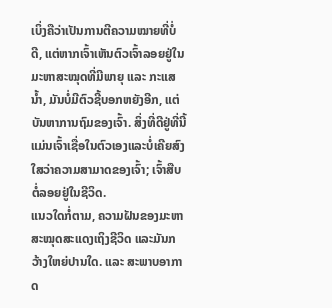ເບິ່ງຄືວ່າເປັນການຕີຄວາມໝາຍທີ່ບໍ່ດີ, ແຕ່ຫາກເຈົ້າເຫັນຕົວເຈົ້າລອຍຢູ່ໃນມະຫາສະໝຸດທີ່ມີພາຍຸ ແລະ ກະແສນໍ້າ, ມັນບໍ່ມີຕົວຊີ້ບອກຫຍັງອີກ, ແຕ່ບັນຫາການຖົມຂອງເຈົ້າ. ສິ່ງທີ່ດີຢູ່ທີ່ນີ້ແມ່ນເຈົ້າເຊື່ອໃນຕົວເອງແລະບໍ່ເຄີຍສົງໃສວ່າຄວາມສາມາດຂອງເຈົ້າ; ເຈົ້າສືບຕໍ່ລອຍຢູ່ໃນຊີວິດ.
ແນວໃດກໍ່ຕາມ, ຄວາມຝັນຂອງມະຫາສະໝຸດສະແດງເຖິງຊີວິດ ແລະມັນກວ້າງໃຫຍ່ປານໃດ. ແລະ ສະພາບອາກາດ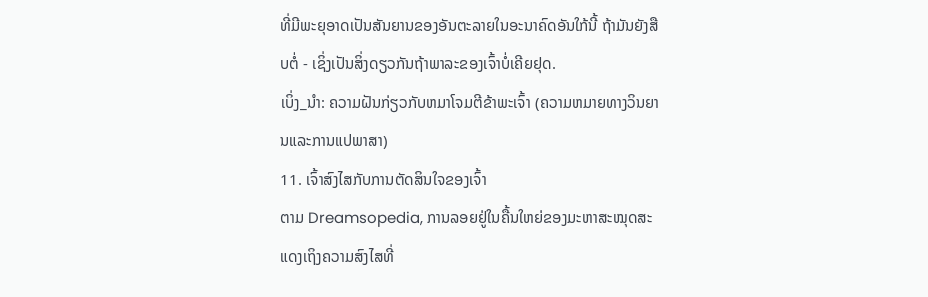ທີ່ມີພະຍຸອາດເປັນສັນຍານຂອງອັນຕະລາຍໃນອະນາຄົດອັນໃກ້ນີ້ ຖ້າມັນຍັງສືບຕໍ່ - ເຊິ່ງເປັນສິ່ງດຽວກັນຖ້າພາລະຂອງເຈົ້າບໍ່ເຄີຍຢຸດ.
ເບິ່ງ_ນຳ: ຄວາມຝັນກ່ຽວກັບຫມາໂຈມຕີຂ້າພະເຈົ້າ (ຄວາມຫມາຍທາງວິນຍານແລະການແປພາສາ)
11. ເຈົ້າສົງໄສກັບການຕັດສິນໃຈຂອງເຈົ້າ
ຕາມ Dreamsopedia, ການລອຍຢູ່ໃນຄື້ນໃຫຍ່ຂອງມະຫາສະໝຸດສະແດງເຖິງຄວາມສົງໄສທີ່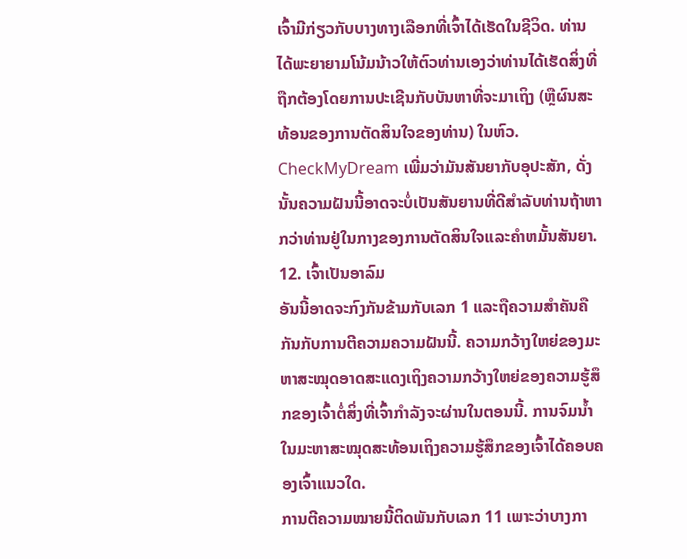ເຈົ້າມີກ່ຽວກັບບາງທາງເລືອກທີ່ເຈົ້າໄດ້ເຮັດໃນຊີວິດ. ທ່ານໄດ້ພະຍາຍາມໂນ້ມນ້າວໃຫ້ຕົວທ່ານເອງວ່າທ່ານໄດ້ເຮັດສິ່ງທີ່ຖືກຕ້ອງໂດຍການປະເຊີນກັບບັນຫາທີ່ຈະມາເຖິງ (ຫຼືຜົນສະທ້ອນຂອງການຕັດສິນໃຈຂອງທ່ານ) ໃນຫົວ. CheckMyDream ເພີ່ມວ່າມັນສັນຍາກັບອຸປະສັກ, ດັ່ງນັ້ນຄວາມຝັນນີ້ອາດຈະບໍ່ເປັນສັນຍານທີ່ດີສໍາລັບທ່ານຖ້າຫາກວ່າທ່ານຢູ່ໃນກາງຂອງການຕັດສິນໃຈແລະຄໍາຫມັ້ນສັນຍາ.
12. ເຈົ້າເປັນອາລົມ
ອັນນີ້ອາດຈະກົງກັນຂ້າມກັບເລກ 1 ແລະຖືຄວາມສໍາຄັນຄືກັນກັບການຕີຄວາມຄວາມຝັນນີ້. ຄວາມກວ້າງໃຫຍ່ຂອງມະຫາສະໝຸດອາດສະແດງເຖິງຄວາມກວ້າງໃຫຍ່ຂອງຄວາມຮູ້ສຶກຂອງເຈົ້າຕໍ່ສິ່ງທີ່ເຈົ້າກຳລັງຈະຜ່ານໃນຕອນນີ້. ການຈົມນໍ້າໃນມະຫາສະໝຸດສະທ້ອນເຖິງຄວາມຮູ້ສຶກຂອງເຈົ້າໄດ້ຄອບຄອງເຈົ້າແນວໃດ.
ການຕີຄວາມໝາຍນີ້ຕິດພັນກັບເລກ 11 ເພາະວ່າບາງກາ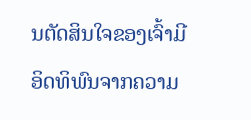ນຕັດສິນໃຈຂອງເຈົ້າມີອິດທິພົນຈາກຄວາມ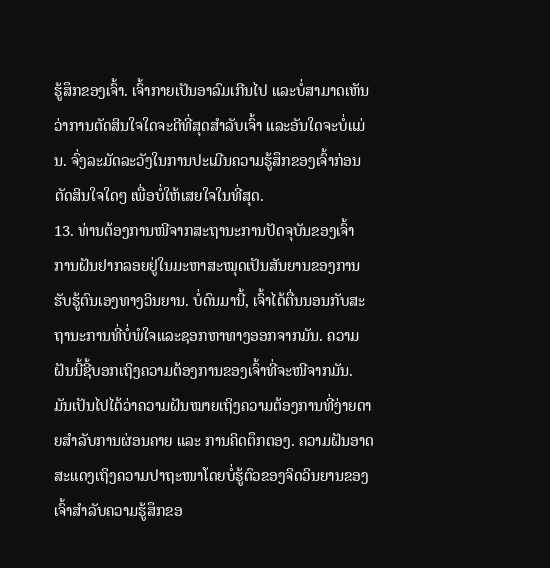ຮູ້ສຶກຂອງເຈົ້າ. ເຈົ້າກາຍເປັນອາລົມເກີນໄປ ແລະບໍ່ສາມາດເຫັນວ່າການຕັດສິນໃຈໃດຈະດີທີ່ສຸດສຳລັບເຈົ້າ ແລະອັນໃດຈະບໍ່ແມ່ນ. ຈົ່ງລະມັດລະວັງໃນການປະເມີນຄວາມຮູ້ສຶກຂອງເຈົ້າກ່ອນຕັດສິນໃຈໃດໆ ເພື່ອບໍ່ໃຫ້ເສຍໃຈໃນທີ່ສຸດ.
13. ທ່ານຕ້ອງການໜີຈາກສະຖານະການປັດຈຸບັນຂອງເຈົ້າ
ການຝັນຢາກລອຍຢູ່ໃນມະຫາສະໝຸດເປັນສັນຍານຂອງການຮັບຮູ້ຕົນເອງທາງວິນຍານ. ບໍ່ດົນມານີ້, ເຈົ້າໄດ້ຕື່ນນອນກັບສະຖານະການທີ່ບໍ່ພໍໃຈແລະຊອກຫາທາງອອກຈາກມັນ. ຄວາມຝັນນີ້ຊີ້ບອກເຖິງຄວາມຕ້ອງການຂອງເຈົ້າທີ່ຈະໜີຈາກມັນ.
ມັນເປັນໄປໄດ້ວ່າຄວາມຝັນໝາຍເຖິງຄວາມຕ້ອງການທີ່ງ່າຍດາຍສຳລັບການຜ່ອນຄາຍ ແລະ ການຄິດຕຶກຕອງ. ຄວາມຝັນອາດສະແດງເຖິງຄວາມປາຖະໜາໂດຍບໍ່ຮູ້ຕົວຂອງຈິດວິນຍານຂອງເຈົ້າສຳລັບຄວາມຮູ້ສຶກຂອ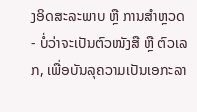ງອິດສະລະພາບ ຫຼື ການສຳຫຼວດ - ບໍ່ວ່າຈະເປັນຕົວໜັງສື ຫຼື ຕົວເລກ, ເພື່ອບັນລຸຄວາມເປັນເອກະລາ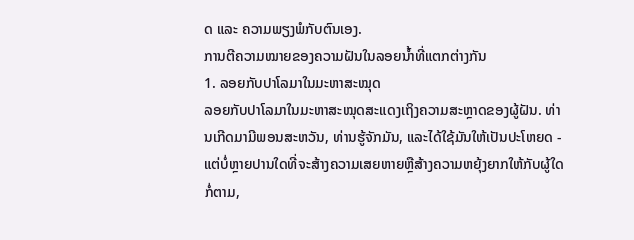ດ ແລະ ຄວາມພຽງພໍກັບຕົນເອງ.
ການຕີຄວາມໝາຍຂອງຄວາມຝັນໃນລອຍນໍ້າທີ່ແຕກຕ່າງກັນ
1. ລອຍກັບປາໂລມາໃນມະຫາສະໝຸດ
ລອຍກັບປາໂລມາໃນມະຫາສະໝຸດສະແດງເຖິງຄວາມສະຫຼາດຂອງຜູ້ຝັນ. ທ່ານເກີດມາມີພອນສະຫວັນ, ທ່ານຮູ້ຈັກມັນ, ແລະໄດ້ໃຊ້ມັນໃຫ້ເປັນປະໂຫຍດ - ແຕ່ບໍ່ຫຼາຍປານໃດທີ່ຈະສ້າງຄວາມເສຍຫາຍຫຼືສ້າງຄວາມຫຍຸ້ງຍາກໃຫ້ກັບຜູ້ໃດກໍ່ຕາມ,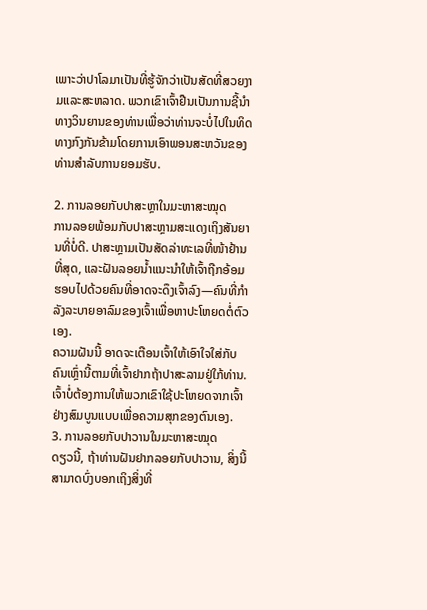ເພາະວ່າປາໂລມາເປັນທີ່ຮູ້ຈັກວ່າເປັນສັດທີ່ສວຍງາມແລະສະຫລາດ. ພວກເຂົາເຈົ້າຢືນເປັນການຊີ້ນໍາທາງວິນຍານຂອງທ່ານເພື່ອວ່າທ່ານຈະບໍ່ໄປໃນທິດທາງກົງກັນຂ້າມໂດຍການເອົາພອນສະຫວັນຂອງທ່ານສໍາລັບການຍອມຮັບ.

2. ການລອຍກັບປາສະຫຼາໃນມະຫາສະໝຸດ
ການລອຍພ້ອມກັບປາສະຫຼາມສະແດງເຖິງສັນຍານທີ່ບໍ່ດີ. ປາສະຫຼາມເປັນສັດລ່າທະເລທີ່ໜ້າຢ້ານທີ່ສຸດ, ແລະຝັນລອຍນ້ຳແນະນຳໃຫ້ເຈົ້າຖືກອ້ອມຮອບໄປດ້ວຍຄົນທີ່ອາດຈະດຶງເຈົ້າລົງ—ຄົນທີ່ກຳລັງລະບາຍອາລົມຂອງເຈົ້າເພື່ອຫາປະໂຫຍດຕໍ່ຕົວເອງ.
ຄວາມຝັນນີ້ ອາດຈະເຕືອນເຈົ້າໃຫ້ເອົາໃຈໃສ່ກັບຄົນເຫຼົ່ານີ້ຕາມທີ່ເຈົ້າຢາກຖ້າປາສະລາມຢູ່ໃກ້ທ່ານ. ເຈົ້າບໍ່ຕ້ອງການໃຫ້ພວກເຂົາໃຊ້ປະໂຫຍດຈາກເຈົ້າຢ່າງສົມບູນແບບເພື່ອຄວາມສຸກຂອງຕົນເອງ.
3. ການລອຍກັບປາວານໃນມະຫາສະໝຸດ
ດຽວນີ້, ຖ້າທ່ານຝັນຢາກລອຍກັບປາວານ, ສິ່ງນີ້ສາມາດບົ່ງບອກເຖິງສິ່ງທີ່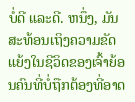ບໍ່ດີ ແລະດີ. ຫນຶ່ງ, ມັນສະທ້ອນເຖິງຄວາມຂັດແຍ້ງໃນຊີວິດຂອງເຈົ້າຍ້ອນຄົນທີ່ບໍ່ຖືກຕ້ອງທີ່ອາດ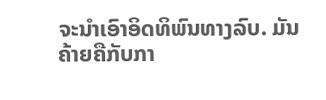ຈະນໍາເອົາອິດທິພົນທາງລົບ. ມັນຄ້າຍຄືກັບກາ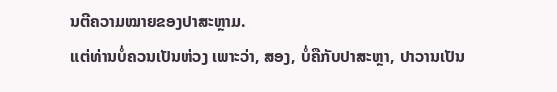ນຕີຄວາມໝາຍຂອງປາສະຫຼາມ.
ແຕ່ທ່ານບໍ່ຄວນເປັນຫ່ວງ ເພາະວ່າ, ສອງ, ບໍ່ຄືກັບປາສະຫຼາ, ປາວານເປັນ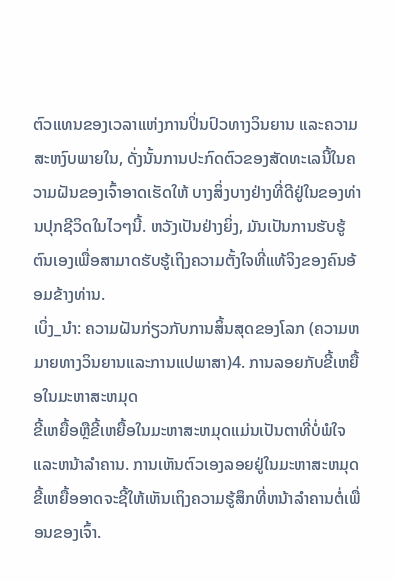ຕົວແທນຂອງເວລາແຫ່ງການປິ່ນປົວທາງວິນຍານ ແລະຄວາມສະຫງົບພາຍໃນ, ດັ່ງນັ້ນການປະກົດຕົວຂອງສັດທະເລນີ້ໃນຄວາມຝັນຂອງເຈົ້າອາດເຮັດໃຫ້ ບາງສິ່ງບາງຢ່າງທີ່ດີຢູ່ໃນຂອງທ່ານປຸກຊີວິດໃນໄວໆນີ້. ຫວັງເປັນຢ່າງຍິ່ງ, ມັນເປັນການຮັບຮູ້ຕົນເອງເພື່ອສາມາດຮັບຮູ້ເຖິງຄວາມຕັ້ງໃຈທີ່ແທ້ຈິງຂອງຄົນອ້ອມຂ້າງທ່ານ.
ເບິ່ງ_ນຳ: ຄວາມຝັນກ່ຽວກັບການສິ້ນສຸດຂອງໂລກ (ຄວາມຫມາຍທາງວິນຍານແລະການແປພາສາ)4. ການລອຍກັບຂີ້ເຫຍື້ອໃນມະຫາສະຫມຸດ
ຂີ້ເຫຍື້ອຫຼືຂີ້ເຫຍື້ອໃນມະຫາສະຫມຸດແມ່ນເປັນຕາທີ່ບໍ່ພໍໃຈແລະຫນ້າລໍາຄານ. ການເຫັນຕົວເອງລອຍຢູ່ໃນມະຫາສະຫມຸດຂີ້ເຫຍື້ອອາດຈະຊີ້ໃຫ້ເຫັນເຖິງຄວາມຮູ້ສຶກທີ່ຫນ້າລໍາຄານຕໍ່ເພື່ອນຂອງເຈົ້າ.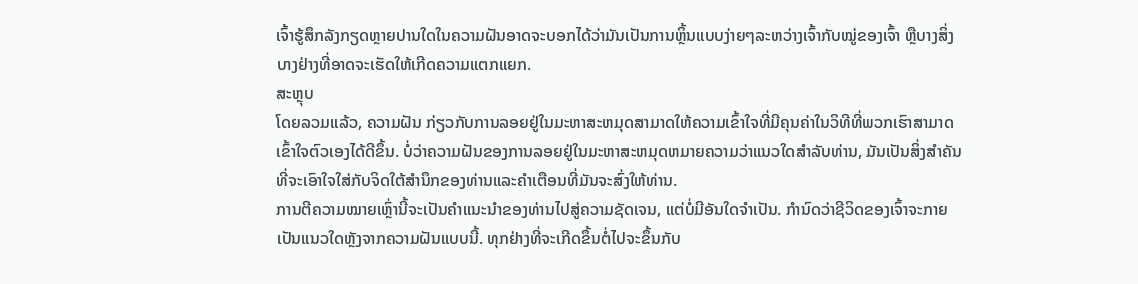ເຈົ້າຮູ້ສຶກລັງກຽດຫຼາຍປານໃດໃນຄວາມຝັນອາດຈະບອກໄດ້ວ່າມັນເປັນການຫຼິ້ນແບບງ່າຍໆລະຫວ່າງເຈົ້າກັບໝູ່ຂອງເຈົ້າ ຫຼືບາງສິ່ງບາງຢ່າງທີ່ອາດຈະເຮັດໃຫ້ເກີດຄວາມແຕກແຍກ.
ສະຫຼຸບ
ໂດຍລວມແລ້ວ, ຄວາມຝັນ ກ່ຽວກັບການລອຍຢູ່ໃນມະຫາສະຫມຸດສາມາດໃຫ້ຄວາມເຂົ້າໃຈທີ່ມີຄຸນຄ່າໃນວິທີທີ່ພວກເຮົາສາມາດເຂົ້າໃຈຕົວເອງໄດ້ດີຂຶ້ນ. ບໍ່ວ່າຄວາມຝັນຂອງການລອຍຢູ່ໃນມະຫາສະຫມຸດຫມາຍຄວາມວ່າແນວໃດສໍາລັບທ່ານ, ມັນເປັນສິ່ງສໍາຄັນທີ່ຈະເອົາໃຈໃສ່ກັບຈິດໃຕ້ສໍານຶກຂອງທ່ານແລະຄໍາເຕືອນທີ່ມັນຈະສົ່ງໃຫ້ທ່ານ.
ການຕີຄວາມໝາຍເຫຼົ່ານີ້ຈະເປັນຄໍາແນະນໍາຂອງທ່ານໄປສູ່ຄວາມຊັດເຈນ, ແຕ່ບໍ່ມີອັນໃດຈໍາເປັນ. ກໍານົດວ່າຊີວິດຂອງເຈົ້າຈະກາຍເປັນແນວໃດຫຼັງຈາກຄວາມຝັນແບບນີ້. ທຸກຢ່າງທີ່ຈະເກີດຂຶ້ນຕໍ່ໄປຈະຂຶ້ນກັບ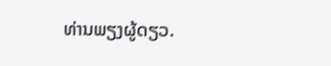ທ່ານພຽງຜູ້ດຽວ.